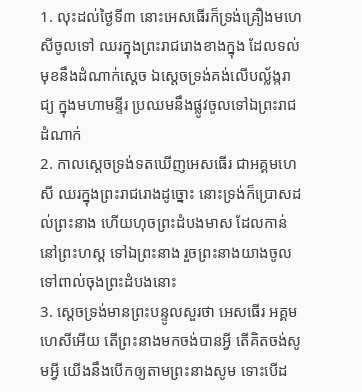1. លុះដល់ថ្ងៃទី៣ នោះអេសធើរក៏ទ្រង់គ្រឿងមហេសីចូលទៅ ឈរក្នុងព្រះរាជរោងខាងក្នុង ដែលទល់មុខនឹងដំណាក់ស្តេច ឯស្តេចទ្រង់គង់លើបល្ល័ង្ករាជ្យ ក្នុងមហាមន្ទីរ ប្រឈមនឹងផ្លូវចូលទៅឯព្រះរាជដំណាក់
2. កាលស្តេចទ្រង់ទតឃើញអេសធើរ ជាអគ្គមហេសី ឈរក្នុងព្រះរាជរោងដូច្នោះ នោះទ្រង់ក៏ប្រោសដល់ព្រះនាង ហើយហុចព្រះដំបងមាស ដែលកាន់នៅព្រះហស្ត ទៅឯព្រះនាង រួចព្រះនាងយាងចូលទៅពាល់ចុងព្រះដំបងនោះ
3. ស្តេចទ្រង់មានព្រះបន្ទូលសួរថា អេសធើរ អគ្គមហេសីអើយ តើព្រះនាងមកចង់បានអ្វី តើគិតចង់សូមអ្វី យើងនឹងបើកឲ្យតាមព្រះនាងសូម ទោះបើដ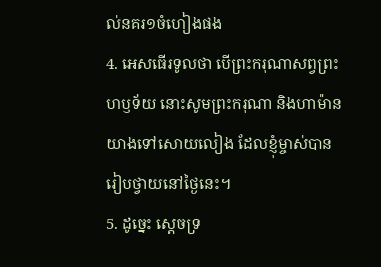ល់នគរ១ចំហៀងផង
4. អេសធើរទូលថា បើព្រះករុណាសព្វព្រះហឫទ័យ នោះសូមព្រះករុណា និងហាម៉ានយាងទៅសោយលៀង ដែលខ្ញុំម្ចាស់បានរៀបថ្វាយនៅថ្ងៃនេះ។
5. ដូច្នេះ ស្តេចទ្រ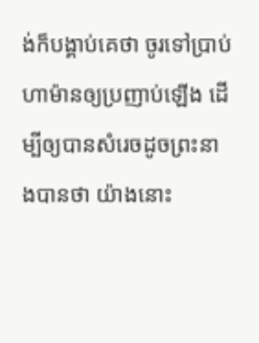ង់ក៏បង្គាប់គេថា ចូរទៅប្រាប់ហាម៉ានឲ្យប្រញាប់ឡើង ដើម្បីឲ្យបានសំរេចដូចព្រះនាងបានថា យ៉ាងនោះ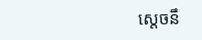ស្តេចនឹ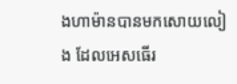ងហាម៉ានបានមកសោយលៀង ដែលអេសធើរ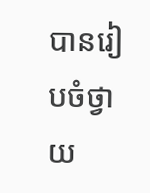បានរៀបចំថ្វាយ